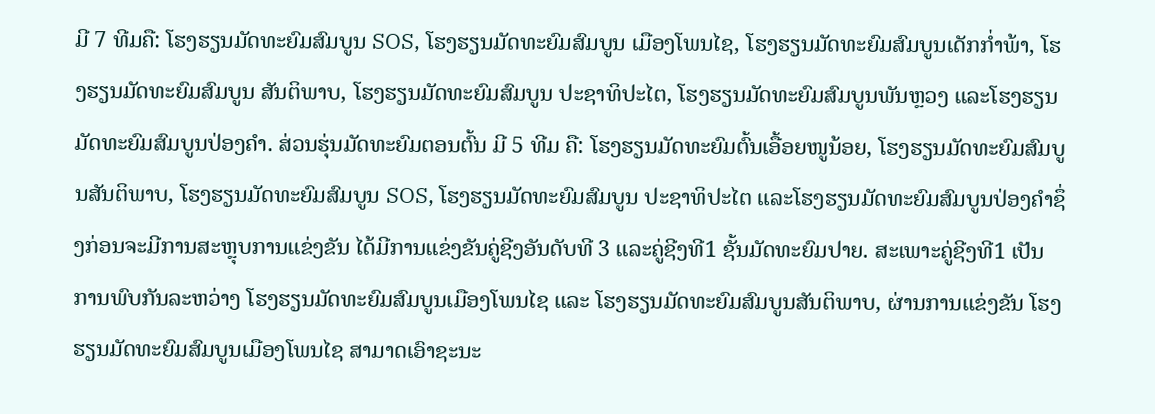ມີ 7 ທີມຄື: ໂຮງຮຽນມັດທະຍົມສົມບູນ SOS, ໂຮງຮຽນມັດທະຍົມສົມບູນ ເມືອງໂພນໄຊ, ໂຮງຮຽນມັດທະຍົມສົມບູນເດັກກໍ່າພ້າ, ໂຮງຮຽນມັດທະຍົມສົມບູນ ສັນຕິພາບ, ໂຮງຮຽນມັດທະຍົມສົມບູນ ປະຊາທິປະໄຕ, ໂຮງຮຽນມັດທະຍົມສົມບູນພັນຫຼວງ ແລະໂຮງຮຽນມັດທະຍົມສົມບູນປ່ອງຄໍາ. ສ່ວນຮຸ່ນມັດທະຍົມຕອນຕົ້ນ ມີ 5 ທີມ ຄື: ໂຮງຮຽນມັດທະຍົມຕົ້ນເອື້ອຍໜູນ້ອຍ, ໂຮງຮຽນມັດທະຍົມສົມບູນສັນຕິພາບ, ໂຮງຮຽນມັດທະຍົມສົມບູນ SOS, ໂຮງຮຽນມັດທະຍົມສົມບູນ ປະຊາທິປະໄຕ ແລະໂຮງຮຽນມັດທະຍົມສົມບູນປ່ອງຄໍາຊຶ່ງກ່ອນຈະມີການສະຫຼຸບການແຂ່ງຂັນ ໄດ້ມີການແຂ່ງຂັນຄູ່ຊີງອັນດັບທີ 3 ແລະຄູ່ຊີງທີ1 ຊັ້ນມັດທະຍົມປາຍ. ສະເພາະຄູ່ຊີງທີ1 ເປັນການພົບກັນລະຫວ່າງ ໂຮງຮຽນມັດທະຍົມສົມບູນເມືອງໂພນໄຊ ແລະ ໂຮງຮຽນມັດທະຍົມສົມບູນສັນຕິພາບ, ຜ່ານການແຂ່ງຂັນ ໂຮງຮຽນມັດທະຍົມສົມບູນເມືອງໂພນໄຊ ສາມາດເອົາຊະນະ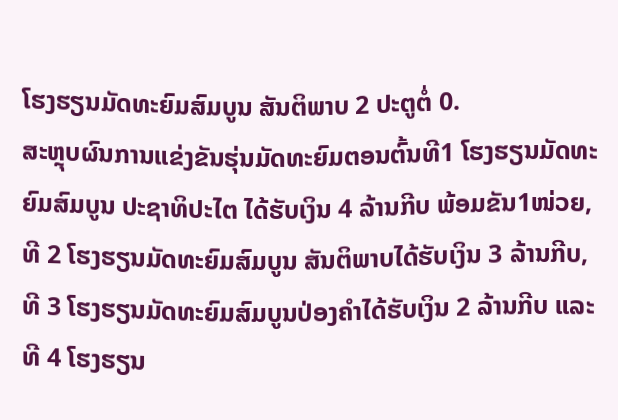ໂຮງຮຽນມັດທະຍົມສົມບູນ ສັນຕິພາບ 2 ປະຕູຕໍ່ 0.
ສະຫຼຸບຜົນການແຂ່ງຂັນຮຸ່ນມັດທະຍົມຕອນຕົ້ນທີ1 ໂຮງຮຽນມັດທະຍົມສົມບູນ ປະຊາທິປະໄຕ ໄດ້ຮັບເງິນ 4 ລ້ານກີບ ພ້ອມຂັນ1ໜ່ວຍ, ທີ 2 ໂຮງຮຽນມັດທະຍົມສົມບູນ ສັນຕິພາບໄດ້ຮັບເງິນ 3 ລ້ານກີບ, ທີ 3 ໂຮງຮຽນມັດທະຍົມສົມບູນປ່ອງຄຳໄດ້ຮັບເງິນ 2 ລ້ານກີບ ແລະທີ 4 ໂຮງຮຽນ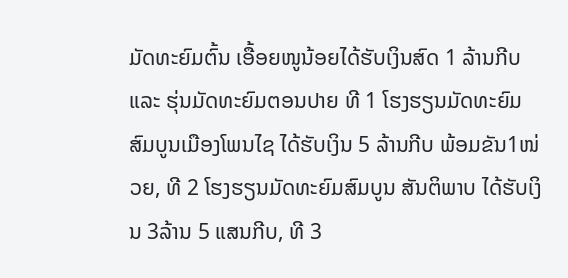ມັດທະຍົມຕົ້ນ ເອື້ອຍໜູນ້ອຍໄດ້ຮັບເງິນສົດ 1 ລ້ານກີບ ແລະ ຮຸ່ນມັດທະຍົມຕອນປາຍ ທີ 1 ໂຮງຮຽນມັດທະຍົມສົມບູນເມືອງໂພນໄຊ ໄດ້ຮັບເງິນ 5 ລ້ານກີບ ພ້ອມຂັນ1ໜ່ວຍ, ທີ 2 ໂຮງຮຽນມັດທະຍົມສົມບູນ ສັນຕິພາບ ໄດ້ຮັບເງິນ 3ລ້ານ 5 ແສນກີບ, ທີ 3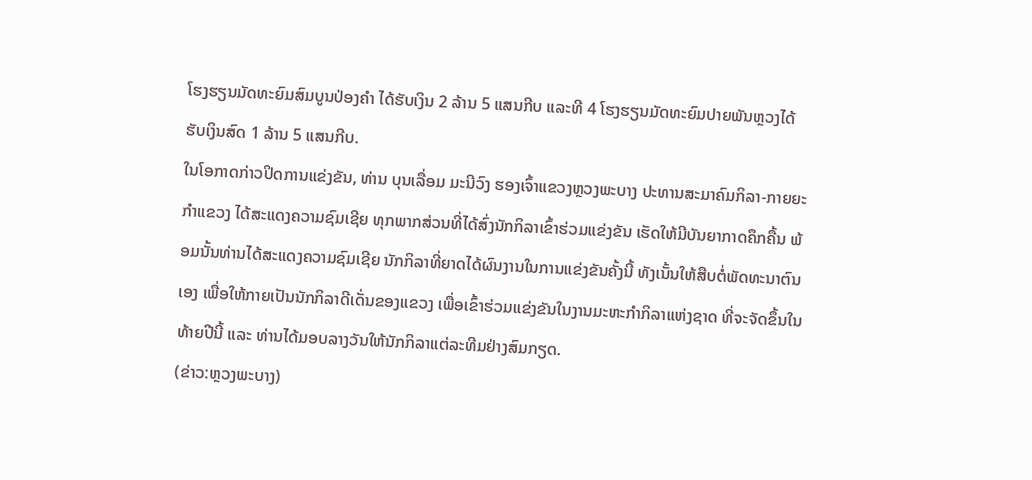ໂຮງຮຽນມັດທະຍົມສົມບູນປ່ອງຄໍາ ໄດ້ຮັບເງິນ 2 ລ້ານ 5 ແສນກີບ ແລະທີ 4 ໂຮງຮຽນມັດທະຍົມປາຍພັນຫຼວງໄດ້ຮັບເງິນສົດ 1 ລ້ານ 5 ແສນກີບ.
ໃນໂອກາດກ່າວປິດການແຂ່ງຂັນ, ທ່ານ ບຸນເລື່ອມ ມະນີວົງ ຮອງເຈົ້າແຂວງຫຼວງພະບາງ ປະທານສະມາຄົມກິລາ-ກາຍຍະກຳແຂວງ ໄດ້ສະແດງຄວາມຊົມເຊີຍ ທຸກພາກສ່ວນທີ່ໄດ້ສົ່ງນັກກິລາເຂົ້າຮ່ວມແຂ່ງຂັນ ເຮັດໃຫ້ມີບັນຍາກາດຄຶກຄື້ນ ພ້ອມນັ້ນທ່ານໄດ້ສະແດງຄວາມຊົມເຊີຍ ນັກກິລາທີ່ຍາດໄດ້ຜົນງານໃນການແຂ່ງຂັນຄັ້ງນີ້ ທັງເນັ້ນໃຫ້ສືບຕໍ່ພັດທະນາຕົນເອງ ເພື່ອໃຫ້ກາຍເປັນນັກກິລາດີເດັ່ນຂອງແຂວງ ເພື່ອເຂົ້າຮ່ວມແຂ່ງຂັນໃນງານມະຫະກຳກິລາແຫ່ງຊາດ ທີ່ຈະຈັດຂຶ້ນໃນທ້າຍປີນີ້ ແລະ ທ່ານໄດ້ມອບລາງວັນໃຫ້ນັກກິລາແຕ່ລະທີມຢ່າງສົມກຽດ.
(ຂ່າວ:ຫຼວງພະບາງ)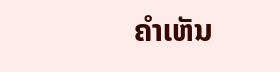ຄໍາເຫັນ